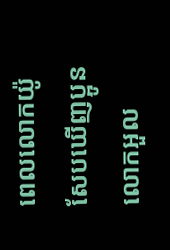ពេលលោកយ៉ូសែបឃើញប្អូន លោកអួល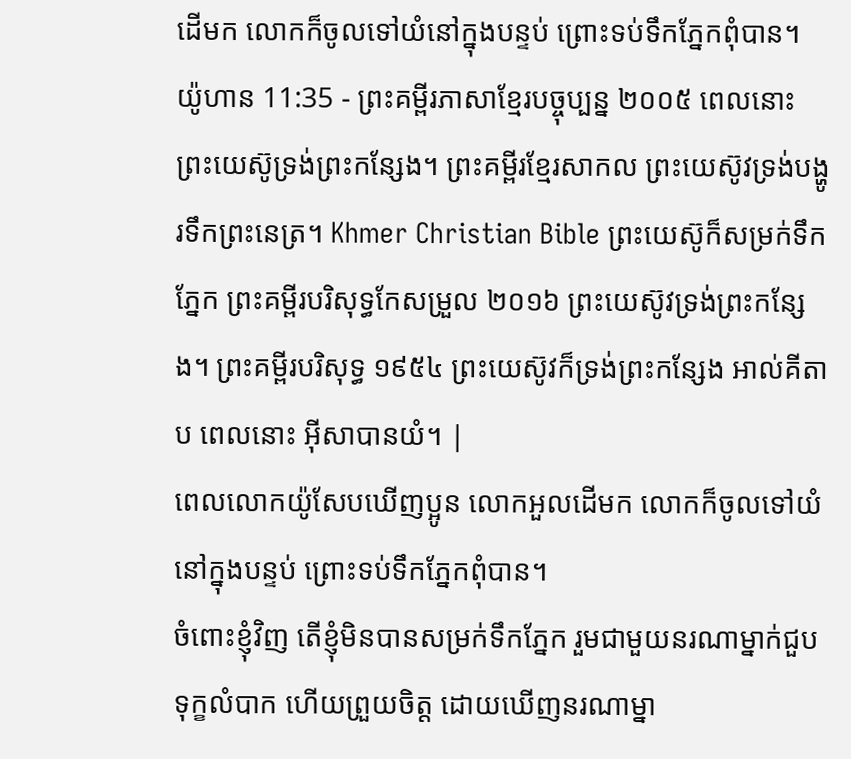ដើមក លោកក៏ចូលទៅយំនៅក្នុងបន្ទប់ ព្រោះទប់ទឹកភ្នែកពុំបាន។
យ៉ូហាន 11:35 - ព្រះគម្ពីរភាសាខ្មែរបច្ចុប្បន្ន ២០០៥ ពេលនោះ ព្រះយេស៊ូទ្រង់ព្រះកន្សែង។ ព្រះគម្ពីរខ្មែរសាកល ព្រះយេស៊ូវទ្រង់បង្ហូរទឹកព្រះនេត្រ។ Khmer Christian Bible ព្រះយេស៊ូក៏សម្រក់ទឹកភ្នែក ព្រះគម្ពីរបរិសុទ្ធកែសម្រួល ២០១៦ ព្រះយេស៊ូវទ្រង់ព្រះកន្សែង។ ព្រះគម្ពីរបរិសុទ្ធ ១៩៥៤ ព្រះយេស៊ូវក៏ទ្រង់ព្រះកន្សែង អាល់គីតាប ពេលនោះ អ៊ីសាបានយំ។ |
ពេលលោកយ៉ូសែបឃើញប្អូន លោកអួលដើមក លោកក៏ចូលទៅយំនៅក្នុងបន្ទប់ ព្រោះទប់ទឹកភ្នែកពុំបាន។
ចំពោះខ្ញុំវិញ តើខ្ញុំមិនបានសម្រក់ទឹកភ្នែក រួមជាមួយនរណាម្នាក់ជួបទុក្ខលំបាក ហើយព្រួយចិត្ត ដោយឃើញនរណាម្នា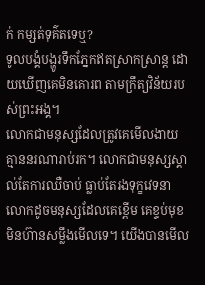ក់ កម្សត់ទុគ៌តទេឬ?
ទូលបង្គំបង្ហូរទឹកភ្នែកឥតស្រាកស្រាន្ត ដោយឃើញគេមិនគោរព តាមក្រឹត្យវិន័យរបស់ព្រះអង្គ។
លោកជាមនុស្សដែលត្រូវគេមើលងាយ គ្មាននរណារាប់រក។ លោកជាមនុស្សស្គាល់តែការឈឺចាប់ ធ្លាប់តែរងទុក្ខវេទនា លោកដូចមនុស្សដែលគេខ្ពើម គេខ្ទប់មុខមិនហ៊ានសម្លឹងមើលទេ។ យើងបានមើល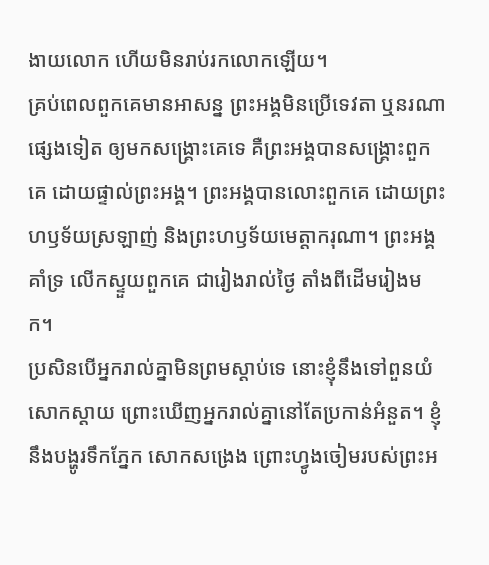ងាយលោក ហើយមិនរាប់រកលោកឡើយ។
គ្រប់ពេលពួកគេមានអាសន្ន ព្រះអង្គមិនប្រើទេវតា ឬនរណាផ្សេងទៀត ឲ្យមកសង្គ្រោះគេទេ គឺព្រះអង្គបានសង្គ្រោះពួកគេ ដោយផ្ទាល់ព្រះអង្គ។ ព្រះអង្គបានលោះពួកគេ ដោយព្រះហឫទ័យស្រឡាញ់ និងព្រះហឫទ័យមេត្តាករុណា។ ព្រះអង្គគាំទ្រ លើកស្ទួយពួកគេ ជារៀងរាល់ថ្ងៃ តាំងពីដើមរៀងមក។
ប្រសិនបើអ្នករាល់គ្នាមិនព្រមស្ដាប់ទេ នោះខ្ញុំនឹងទៅពួនយំ សោកស្ដាយ ព្រោះឃើញអ្នករាល់គ្នានៅតែប្រកាន់អំនួត។ ខ្ញុំនឹងបង្ហូរទឹកភ្នែក សោកសង្រេង ព្រោះហ្វូងចៀមរបស់ព្រះអ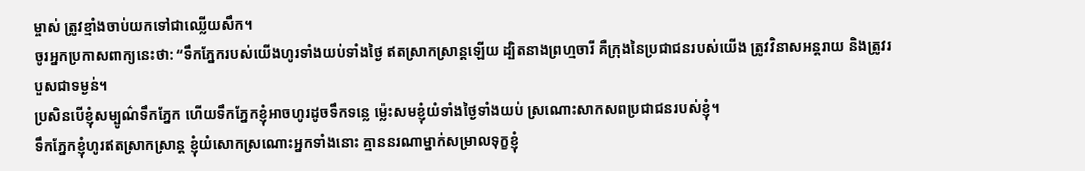ម្ចាស់ ត្រូវខ្មាំងចាប់យកទៅជាឈ្លើយសឹក។
ចូរអ្នកប្រកាសពាក្យនេះថា: “ទឹកភ្នែករបស់យើងហូរទាំងយប់ទាំងថ្ងៃ ឥតស្រាកស្រាន្តឡើយ ដ្បិតនាងព្រហ្មចារី គឺក្រុងនៃប្រជាជនរបស់យើង ត្រូវវិនាសអន្តរាយ និងត្រូវរបួសជាទម្ងន់។
ប្រសិនបើខ្ញុំសម្បូណ៌ទឹកភ្នែក ហើយទឹកភ្នែកខ្ញុំអាចហូរដូចទឹកទន្លេ ម៉្លេះសមខ្ញុំយំទាំងថ្ងៃទាំងយប់ ស្រណោះសាកសពប្រជាជនរបស់ខ្ញុំ។
ទឹកភ្នែកខ្ញុំហូរឥតស្រាកស្រាន្ត ខ្ញុំយំសោកស្រណោះអ្នកទាំងនោះ គ្មាននរណាម្នាក់សម្រាលទុក្ខខ្ញុំ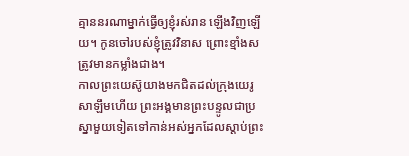គ្មាននរណាម្នាក់ធ្វើឲ្យខ្ញុំរស់រាន ឡើងវិញឡើយ។ កូនចៅរបស់ខ្ញុំត្រូវវិនាស ព្រោះខ្មាំងសត្រូវមានកម្លាំងជាង។
កាលព្រះយេស៊ូយាងមកជិតដល់ក្រុងយេរូសាឡឹមហើយ ព្រះអង្គមានព្រះបន្ទូលជាប្រស្នាមួយទៀតទៅកាន់អស់អ្នកដែលស្ដាប់ព្រះ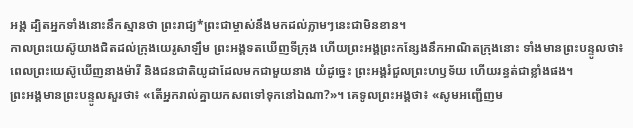អង្គ ដ្បិតអ្នកទាំងនោះនឹកស្មានថា ព្រះរាជ្យ*ព្រះជាម្ចាស់នឹងមកដល់ភ្លាមៗនេះជាមិនខាន។
កាលព្រះយេស៊ូយាងជិតដល់ក្រុងយេរូសាឡឹម ព្រះអង្គទតឃើញទីក្រុង ហើយព្រះអង្គព្រះកន្សែងនឹកអាណិតក្រុងនោះ ទាំងមានព្រះបន្ទូលថា៖
ពេលព្រះយេស៊ូឃើញនាងម៉ារី និងជនជាតិយូដាដែលមកជាមួយនាង យំដូច្នេះ ព្រះអង្គរំជួលព្រះហឫទ័យ ហើយរន្ធត់ជាខ្លាំងផង។
ព្រះអង្គមានព្រះបន្ទូលសួរថា៖ «តើអ្នករាល់គ្នាយកសពទៅទុកនៅឯណា?»។ គេទូលព្រះអង្គថា៖ «សូមអញ្ជើញម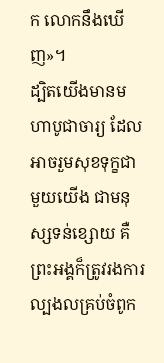ក លោកនឹងឃើញ»។
ដ្បិតយើងមានមហាបូជាចារ្យ ដែលអាចរួមសុខទុក្ខជាមួយយើង ជាមនុស្សទន់ខ្សោយ គឺព្រះអង្គក៏ត្រូវរងការល្បងលគ្រប់ចំពូក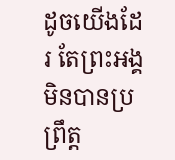ដូចយើងដែរ តែព្រះអង្គមិនបានប្រព្រឹត្ត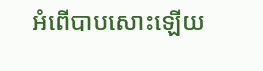អំពើបាបសោះឡើយ